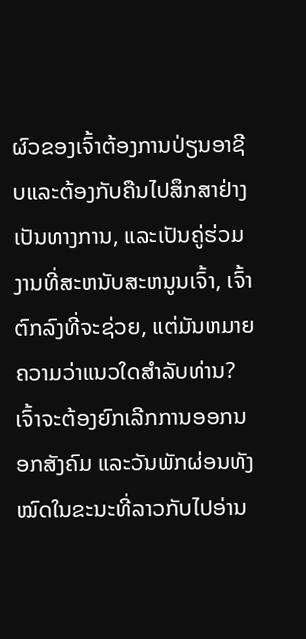ຜົວຂອງເຈົ້າຕ້ອງການປ່ຽນອາຊີບແລະຕ້ອງກັບຄືນໄປສຶກສາຢ່າງເປັນທາງການ, ແລະເປັນຄູ່ຮ່ວມງານທີ່ສະຫນັບສະຫນູນເຈົ້າ, ເຈົ້າຕົກລົງທີ່ຈະຊ່ວຍ, ແຕ່ມັນຫມາຍຄວາມວ່າແນວໃດສໍາລັບທ່ານ? ເຈົ້າຈະຕ້ອງຍົກເລີກການອອກນອກສັງຄົມ ແລະວັນພັກຜ່ອນທັງໝົດໃນຂະນະທີ່ລາວກັບໄປອ່ານ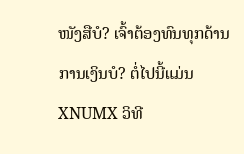ໜັງສືບໍ? ເຈົ້າຕ້ອງທົນທຸກດ້ານການເງິນບໍ? ຕໍ່ໄປນີ້ແມ່ນ XNUMX ວິທີ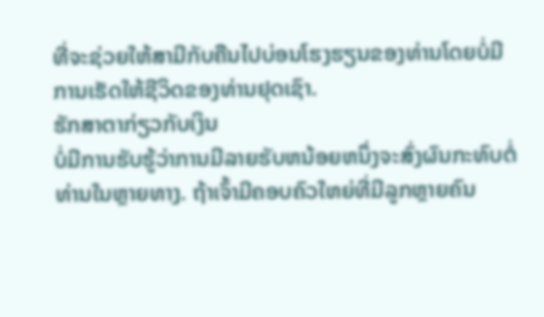ທີ່ຈະຊ່ວຍໃຫ້ສາມີກັບຄືນໄປບ່ອນໂຮງຮຽນຂອງທ່ານໂດຍບໍ່ມີການເຮັດໃຫ້ຊີວິດຂອງທ່ານຢຸດເຊົາ.
ຮັກສາຕາກ່ຽວກັບເງິນ
ບໍ່ມີການຮັບຮູ້ວ່າການມີລາຍຮັບຫນ້ອຍຫນຶ່ງຈະສົ່ງຜົນກະທົບຕໍ່ທ່ານໃນຫຼາຍທາງ. ຖ້າເຈົ້າມີຄອບຄົວໃຫຍ່ທີ່ມີລູກຫຼາຍຄົນ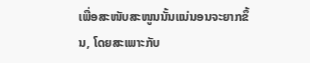ເພື່ອສະໜັບສະໜູນນັ້ນແນ່ນອນຈະຍາກຂຶ້ນ, ໂດຍສະເພາະກັບ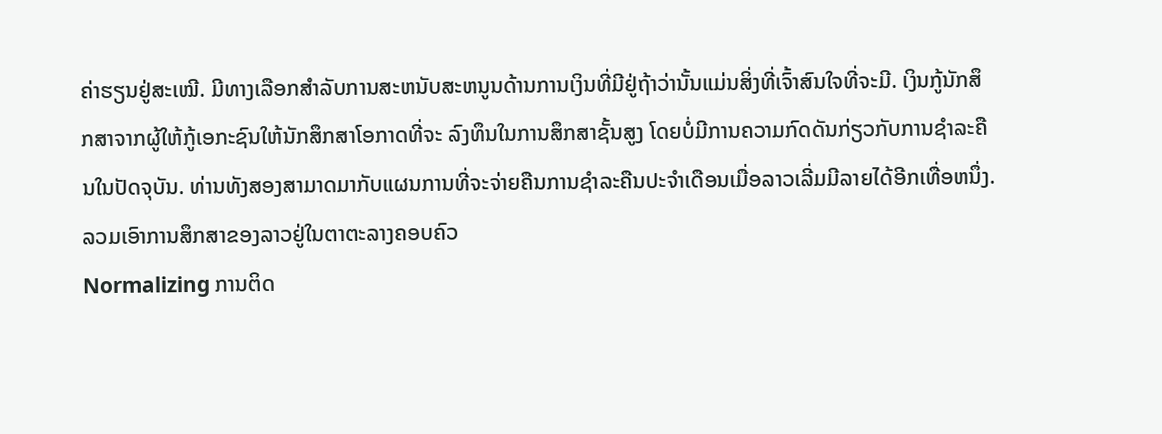ຄ່າຮຽນຢູ່ສະເໝີ. ມີທາງເລືອກສໍາລັບການສະຫນັບສະຫນູນດ້ານການເງິນທີ່ມີຢູ່ຖ້າວ່ານັ້ນແມ່ນສິ່ງທີ່ເຈົ້າສົນໃຈທີ່ຈະມີ. ເງິນກູ້ນັກສຶກສາຈາກຜູ້ໃຫ້ກູ້ເອກະຊົນໃຫ້ນັກສຶກສາໂອກາດທີ່ຈະ ລົງທຶນໃນການສຶກສາຊັ້ນສູງ ໂດຍບໍ່ມີການຄວາມກົດດັນກ່ຽວກັບການຊໍາລະຄືນໃນປັດຈຸບັນ. ທ່ານທັງສອງສາມາດມາກັບແຜນການທີ່ຈະຈ່າຍຄືນການຊໍາລະຄືນປະຈໍາເດືອນເມື່ອລາວເລີ່ມມີລາຍໄດ້ອີກເທື່ອຫນຶ່ງ.
ລວມເອົາການສຶກສາຂອງລາວຢູ່ໃນຕາຕະລາງຄອບຄົວ
Normalizing ການຕິດ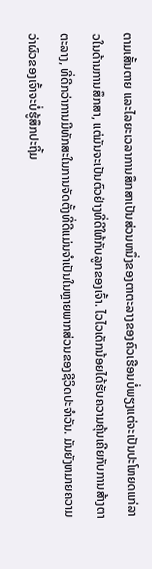ຕາມເສັ້ນຕາຍ ແລະໄລຍະເວລາການສຶກສາເປັນສ່ວນຫນຶ່ງຂອງຕາຕະລາງຂອງຄົວເຮືອນບໍ່ພຽງແຕ່ຈະເປັນປະໂຫຍດແກ່ລາວໃນດ້ານການສຶກສາ, ແຕ່ມັນຈະເປັນຕົວຢ່າງທີ່ດີໃຫ້ກັບລູກຂອງເຈົ້າ. ໄວໄວເດັກນ້ອຍໄດ້ຮັບຄວາມຄຸ້ນເຄີຍກັບການສ້າງຕາຕະລາງ, ທີ່ດີກວ່າການມີທັກສະໃນການຈັດຕັ້ງທີ່ດີແມ່ນຈໍາເປັນໃນຫຼາຍພາກສ່ວນຂອງຊີວິດປະຈໍາວັນ. ມັນຍັງຫມາຍຄວາມວ່າຜົວຂອງເຈົ້າຈະບໍ່ຮູ້ສຶກປະຖິ້ມ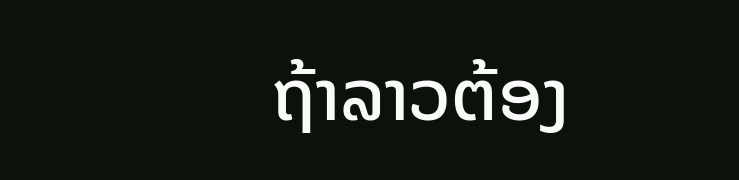ຖ້າລາວຕ້ອງ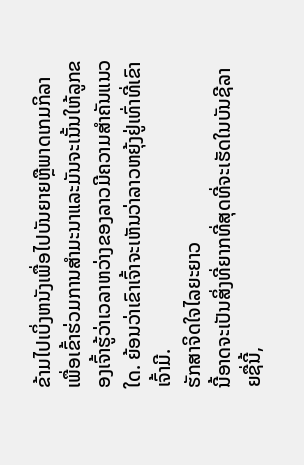ຂ້າມໄປເບິ່ງຫນັງເພື່ອໄປບັນຍາຍຫຼືພາດເກມກິລາເພື່ອເຂົ້າຮ່ວມການສໍາມະນາແລະມັນຈະເນັ້ນໃຫ້ລູກຂອງເຈົ້າຮູ້ວ່າເວລາຫວ່າງຂອງລາວມີຄວາມສໍາຄັນແນວໃດ. ຍ້ອນວ່າເຂົາເຈົ້າຈະເຫັນວ່າລາວຫຍຸ້ງຢູ່ເທົ່າທີ່ເຂົາເຈົ້າມີ.
ຮັກສາຈິດໃຈໄລຍະຍາວ
ນີ້ອາດຈະເປັນສິ່ງທີ່ຍາກທີ່ສຸດທີ່ຈະເຮັດໃນບັນຊີລາຍຊື່ນີ້,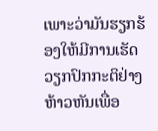ເພາະວ່າມັນຮຽກຮ້ອງໃຫ້ມີການເຮັດວຽກປົກກະຕິຢ່າງຫ້າວຫັນເພື່ອ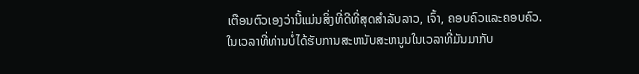ເຕືອນຕົວເອງວ່ານີ້ແມ່ນສິ່ງທີ່ດີທີ່ສຸດສໍາລັບລາວ, ເຈົ້າ, ຄອບຄົວແລະຄອບຄົວ. ໃນເວລາທີ່ທ່ານບໍ່ໄດ້ຮັບການສະຫນັບສະຫນູນໃນເວລາທີ່ມັນມາກັບ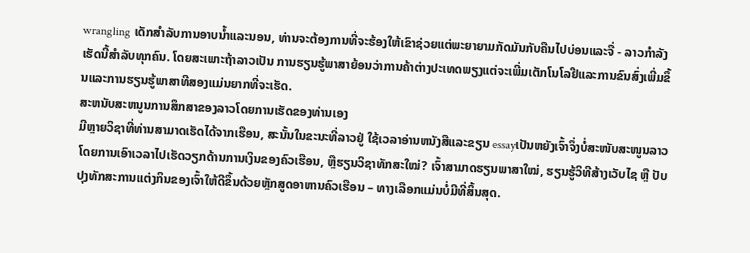wrangling ເດັກສໍາລັບການອາບນ້ຳແລະນອນ, ທ່ານຈະຕ້ອງການທີ່ຈະຮ້ອງໃຫ້ເຂົາຊ່ວຍແຕ່ພະຍາຍາມກັດມັນກັບຄືນໄປບ່ອນແລະຈື່ - ລາວກໍາລັງເຮັດນີ້ສໍາລັບທຸກຄົນ. ໂດຍສະເພາະຖ້າລາວເປັນ ການຮຽນຮູ້ພາສາຍ້ອນວ່າການຄ້າຕ່າງປະເທດພຽງແຕ່ຈະເພີ່ມເຕັກໂນໂລຢີແລະການຂົນສົ່ງເພີ່ມຂຶ້ນແລະການຮຽນຮູ້ພາສາທີສອງແມ່ນຍາກທີ່ຈະເຮັດ.
ສະຫນັບສະຫນູນການສຶກສາຂອງລາວໂດຍການເຮັດຂອງທ່ານເອງ
ມີຫຼາຍວິຊາທີ່ທ່ານສາມາດເຮັດໄດ້ຈາກເຮືອນ, ສະນັ້ນໃນຂະນະທີ່ລາວຢູ່ ໃຊ້ເວລາອ່ານຫນັງສືແລະຂຽນ essayເປັນຫຍັງເຈົ້າຈຶ່ງບໍ່ສະໜັບສະໜູນລາວໂດຍການເອົາເວລາໄປເຮັດວຽກດ້ານການເງິນຂອງຄົວເຮືອນ, ຫຼືຮຽນວິຊາທັກສະໃໝ່? ເຈົ້າສາມາດຮຽນພາສາໃໝ່, ຮຽນຮູ້ວິທີສ້າງເວັບໄຊ ຫຼື ປັບປຸງທັກສະການແຕ່ງກິນຂອງເຈົ້າໃຫ້ດີຂຶ້ນດ້ວຍຫຼັກສູດອາຫານຄົວເຮືອນ – ທາງເລືອກແມ່ນບໍ່ມີທີ່ສິ້ນສຸດ.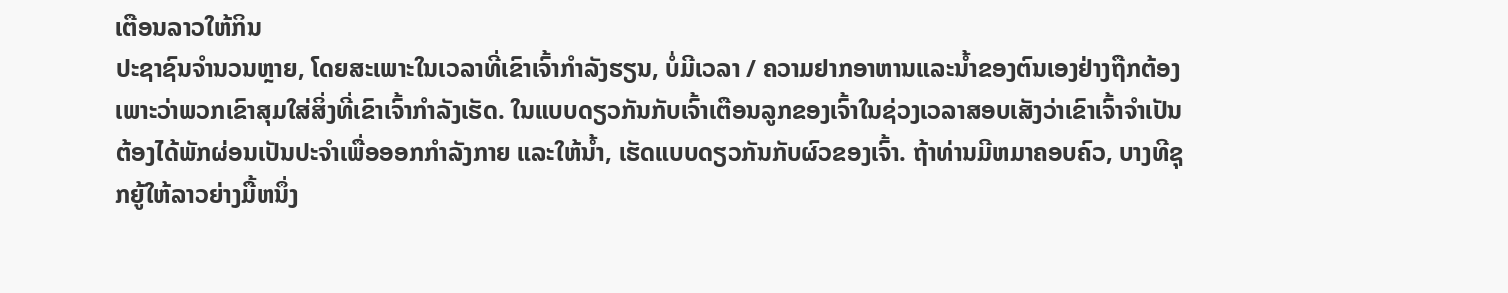ເຕືອນລາວໃຫ້ກິນ
ປະຊາຊົນຈໍານວນຫຼາຍ, ໂດຍສະເພາະໃນເວລາທີ່ເຂົາເຈົ້າກໍາລັງຮຽນ, ບໍ່ມີເວລາ / ຄວາມຢາກອາຫານແລະນ້ຳຂອງຕົນເອງຢ່າງຖືກຕ້ອງເພາະວ່າພວກເຂົາສຸມໃສ່ສິ່ງທີ່ເຂົາເຈົ້າກໍາລັງເຮັດ. ໃນແບບດຽວກັນກັບເຈົ້າເຕືອນລູກຂອງເຈົ້າໃນຊ່ວງເວລາສອບເສັງວ່າເຂົາເຈົ້າຈໍາເປັນຕ້ອງໄດ້ພັກຜ່ອນເປັນປະຈໍາເພື່ອອອກກໍາລັງກາຍ ແລະໃຫ້ນໍ້າ, ເຮັດແບບດຽວກັນກັບຜົວຂອງເຈົ້າ. ຖ້າທ່ານມີຫມາຄອບຄົວ, ບາງທີຊຸກຍູ້ໃຫ້ລາວຍ່າງມື້ຫນຶ່ງ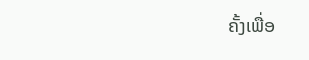ຄັ້ງເພື່ອ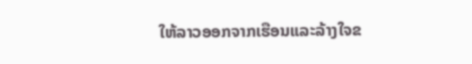ໃຫ້ລາວອອກຈາກເຮືອນແລະລ້າງໃຈຂ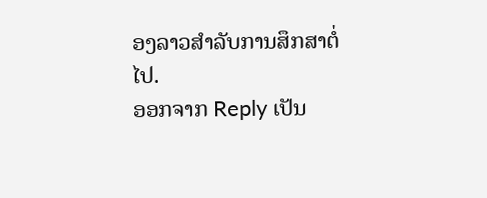ອງລາວສໍາລັບການສຶກສາຕໍ່ໄປ.
ອອກຈາກ Reply ເປັນ